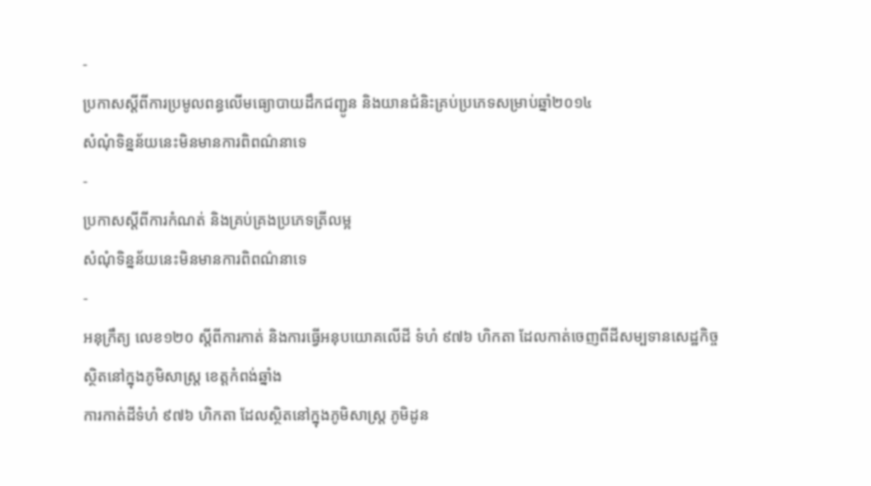-
ប្រកាសស្តីពីការប្រមូលពន្ធលើមធ្យោបាយដឹកជញ្ជូន និងយានជំនិះគ្រប់ប្រភេទសម្រាប់ឆ្នាំ២០១៤
សំណុំទិន្នន័យនេះមិនមានការពិពណ៌នាទេ
-
ប្រកាសស្តីពីការកំណត់ និងគ្រប់គ្រងប្រភេទត្រីលម្អ
សំណុំទិន្នន័យនេះមិនមានការពិពណ៌នាទេ
-
អនុក្រឹត្យ លេខ១២០ ស្ដីពីការកាត់ និងការធ្វើអនុបយោគលើដី ទំហំ ៩៧៦ ហិកតា ដែលកាត់ចេញពីដីសម្បទានសេដ្ឋកិច្ច ស្ថិតនៅក្នុងភូមិសាស្រ្ត ខេត្តកំពង់ឆ្នាំង
ការកាត់ដីទំហំ ៩៧៦ ហិកតា ដែលស្ថិតនៅក្នុងភូមិសាស្រ្ត ភូមិដូន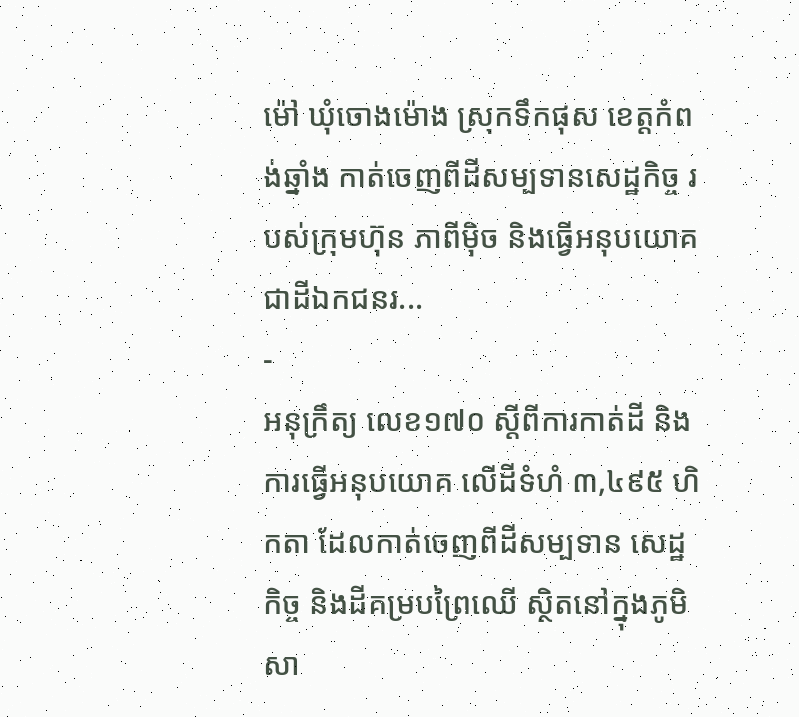ម៉ៅ ឃុំចោងម៉ោង ស្រុកទឹកផុស ខេត្តកំពង់ឆ្នាំង កាត់ចេញពីដីសម្បទានសេដ្ឋកិច្ច របស់ក្រុមហ៊ុន ភាពីម៉ិច និងធ្វើអនុបយោគជាដីឯកជនរ...
-
អនុក្រឹត្យ លេខ១៧០ ស្ដីពីការកាត់ដី និងការធ្វើអនុបយោគ លើដីទំហំ ៣,៤៩៥ ហិកតា ដែលកាត់ចេញពីដីសម្បទាន សេដ្ឋកិច្ច និងដីគម្របព្រៃឈើ ស្ថិតនៅក្នុងភូមិសា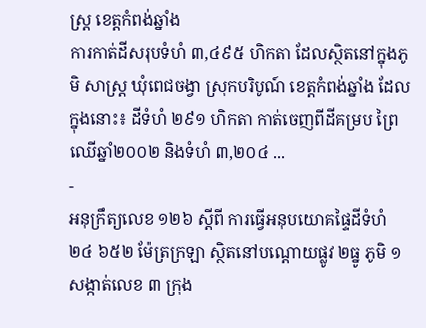ស្រ្ត ខេត្តកំពង់ឆ្នាំង
ការកាត់ដីសរុបទំហំ ៣,៤៩៥ ហិកតា ដែលស្ថិតនៅក្នុងភូមិ សាស្រ្ត ឃុំពេជចង្វា ស្រុកបរិបូណ៍ ខេត្តកំពង់ឆ្នាំង ដែលក្នុងនោះ៖ ដីទំហំ ២៩១ ហិកតា កាត់ចេញពីដីគម្រប ព្រៃឈើឆ្នាំ២០០២ និងទំហំ ៣,២០៤ ...
-
អនុក្រឹត្យលេខ ១២៦ ស្ដីពី ការធ្វើអនុបយោគផ្ទៃដីទំហំ ២៤ ៦៥២ ម៉ែត្រក្រឡា ស្ថិតនៅបណ្ដោយផ្លូវ ២ធ្នូ ភូមិ ១ សង្កាត់លេខ ៣ ក្រុង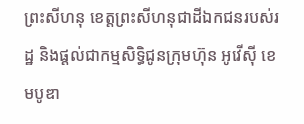ព្រះសីហនុ ខេត្តព្រះសីហនុជាដីឯកជនរបស់រដ្ឋ និងផ្ដល់ជាកម្មសិទ្ធិជូនក្រុមហ៊ុន អូវើស៊ី ខេមបូឌា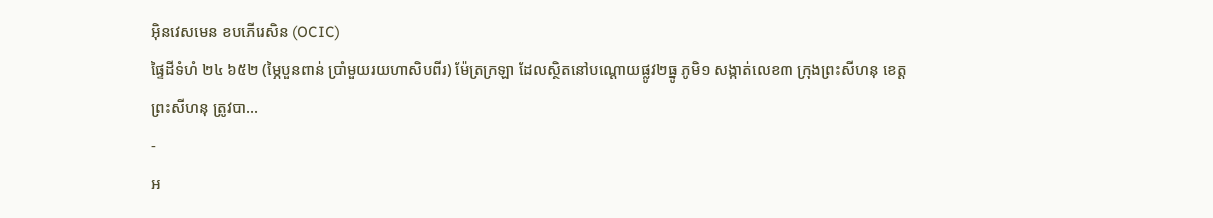អ៊ិនវេសមេន ខបភើរេសិន (OCIC)
ផ្ទៃដីទំហំ ២៤ ៦៥២ (ម្ភៃបួនពាន់ ប្រាំមួយរយហាសិបពីរ) ម៉ែត្រក្រឡា ដែលស្ថិតនៅបណ្ដោយផ្លូវ២ធ្នូ ភូមិ១ សង្កាត់លេខ៣ ក្រុងព្រះសីហនុ ខេត្តព្រះសីហនុ ត្រូវបា...
-
អ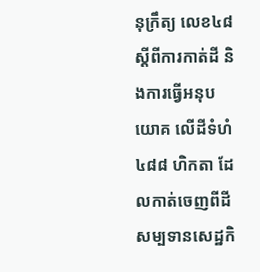នុក្រឹត្យ លេខ៤៨ ស្ដីពីការកាត់ដី និងការធ្វើអនុបយោគ លើដីទំហំ ៤៨៨ ហិកតា ដែលកាត់ចេញពីដីសម្បទានសេដ្ឋកិ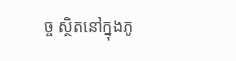ច្ច ស្ថិតនៅក្នុងភូ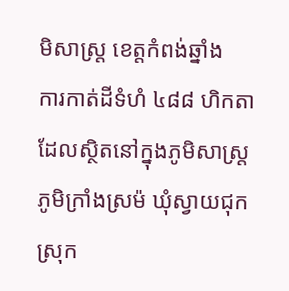មិសាស្រ្ត ខេត្តកំពង់ឆ្នាំង
ការកាត់ដីទំហំ ៤៨៨ ហិកតា ដែលស្ថិតនៅក្នុងភូមិសាស្រ្ត ភូមិក្រាំងស្រម៉ ឃុំស្វាយជុក ស្រុក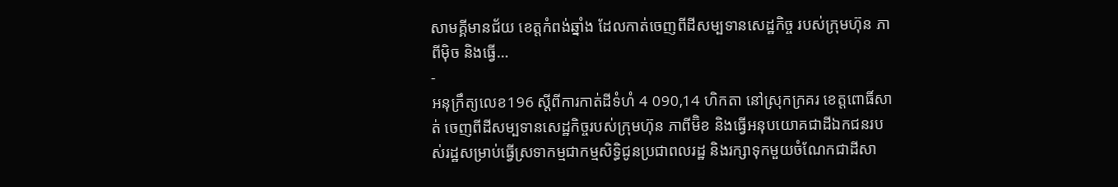សាមគ្គីមានជ័យ ខេត្តកំពង់ឆ្នាំង ដែលកាត់ចេញពីដីសម្បទានសេដ្ឋកិច្ច របស់ក្រុមហ៊ុន ភាពីម៉ិច និងធ្វើ...
-
អនុក្រឹត្យលេខ196 ស្តីពីការកាត់ដីទំហំ 4 090,14 ហិកតា នៅស្រុកក្រគរ ខេត្តពោធិ៍សាត់ ចេញពីដីសម្បទានសេដ្ឋកិច្ចរបស់ក្រុមហ៊ុន ភាពីម៊ិខ និងធ្វើអនុបយោគជាដីឯកជនរបស់រដ្ឋសម្រាប់ធ្វើស្រទាកម្មជាកម្មសិទ្ធិជូនប្រជាពលរដ្ឋ និងរក្សាទុកមួយចំណែកជាដីសា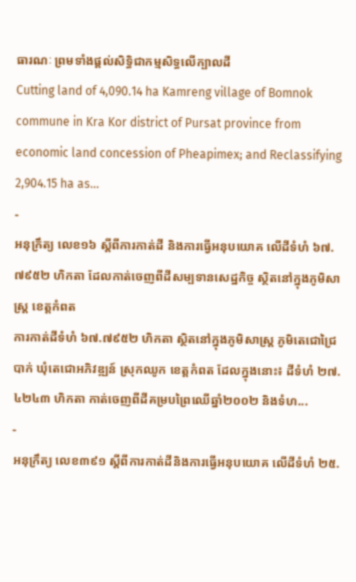ធារណៈ ព្រមទាំងផ្តល់សិទ្ធិជាកម្មសិទ្ធលើក្បាលដី
Cutting land of 4,090.14 ha Kamreng village of Bomnok commune in Kra Kor district of Pursat province from economic land concession of Pheapimex; and Reclassifying 2,904.15 ha as...
-
អនុក្រឹត្យ លេខ១៦ ស្ដីពីការកាត់ដី និងការធ្វើអនុបយោគ លើដីទំហំ ៦៧.៧៩៥២ ហិកតា ដែលកាត់ចេញពីដីសម្បទានសេដ្ឋកិច្ច ស្ថិតនៅក្នុងភូមិសាស្រ្ត ខេត្តកំពត
ការកាត់ដីទំហំ ៦៧.៧៩៥២ ហិកតា ស្ថិតនៅក្នុងភូមិសាស្រ្ត ភូមិតេជោជ្រៃបាក់ ឃុំតេជោអភិវឌ្ឍន៍ ស្រុកឈូក ខេត្តកំពត ដែលក្នុងនោះ៖ ដីទំហំ ២៧.៤២៤៣ ហិកតា កាត់ចេញពីដីគម្របព្រៃឈើឆ្នាំ២០០២ និងទំហ...
-
អនុក្រឹត្យ លេខ៣៩១ ស្ដីពីការកាត់ដីនិងការធ្វើអនុបយោគ លើដីទំហំ ២៥.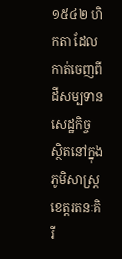១៥៤២ ហិកតា ដែលកាត់ចេញពីដីសម្បទានសេដ្ឋកិច្ច ស្ថិតនៅក្នុងភូមិសាស្រ្ត ខេត្តរតនៈគិរី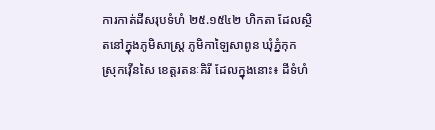ការកាត់ដីសរុបទំហំ ២៥.១៥៤២ ហិកតា ដែលស្ថិតនៅក្នុងភូមិសាស្រ្ត ភូមិកាឡៃសាពូន ឃុំភ្នំកុក ស្រុកវ៉ើនសៃ ខេត្តរតនៈគិរី ដែលក្នុងនោះ៖ ដីទំហំ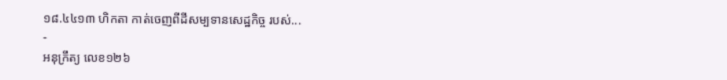១៨.៤៤១៣ ហិកតា កាត់ចេញពីដីសម្បទានសេដ្ឋកិច្ច របស់...
-
អនុក្រឹត្យ លេខ១២៦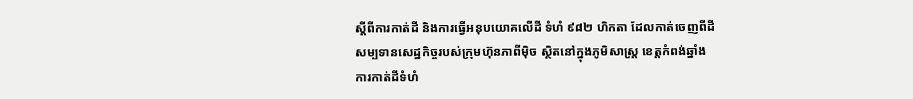ស្ដីពីការកាត់ដី និងការធ្វើអនុបយោគលើដី ទំហំ ៩៨២ ហិកតា ដែលកាត់ចេញពីដីសម្បទានសេដ្ឋកិច្ចរបស់ក្រុមហ៊ុនភាពីម៉ិច ស្ថិតនៅក្នុងភូមិសាស្រ្ត ខេត្តកំពង់ឆ្នាំង
ការកាត់ដីទំហំ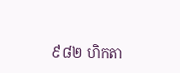៩៨២ ហិកតា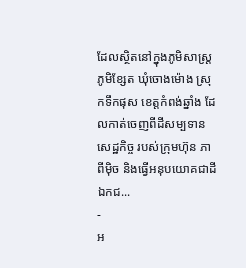ដែលស្ថិតនៅក្នុងភូមិសាស្រ្ត ភូមិខ្សែត ឃុំចោងម៉ោង ស្រុកទឹកផុស ខេត្តកំពង់ឆ្នាំង ដែលកាត់ចេញពីដីសម្បទានសេដ្ឋកិច្ច របស់ក្រុមហ៊ុន ភាពីម៉ិច និងធ្វើអនុបយោគជាដីឯកជ...
-
អ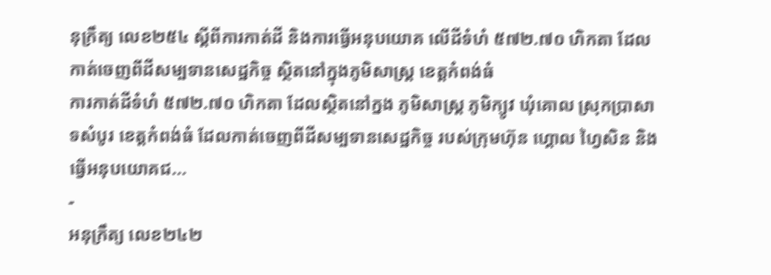នុក្រឹត្យ លេខ២៥៤ ស្ដីពីការកាត់ដី និងការធ្វើអនុបយោគ លើដីទំហំ ៥៧២.៧០ ហិកតា ដែលកាត់ចេញពីដីសម្បទានសេដ្ឋកិច្ច ស្ថិតនៅក្នុងភូមិសាស្រ្ត ខេត្តកំពង់ធំ
ការកាត់ដីទំហំ ៥៧២.៧០ ហិកតា ដែលស្ថិតនៅក្នង ភូមិសាស្រ្ត ភូមិក្យូវ ឃុំគោល ស្រុកប្រាសាទសំបូរ ខេត្តកំពង់ធំ ដែលកាត់ចេញពីដីសម្បទានសេដ្ឋកិច្ច របស់ក្រុមហ៊ុន ហ្គោល ហ្វៃសិន និងធ្វើអនុបយោគជ...
-
អនុក្រឹត្យ លេខ២៤២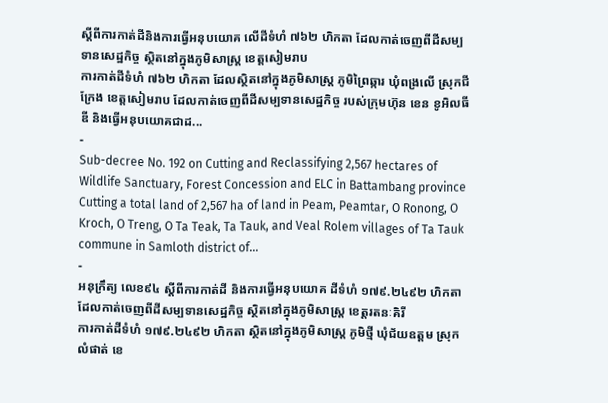ស្ដីពីការកាត់ដីនិងការធ្វើអនុបយោគ លើដីទំហំ ៧៦២ ហិកតា ដែលកាត់ចេញពីដីសម្បទានសេដ្ឋកិច្ច ស្ថិតនៅក្នុងភូមិសាស្រ្ត ខេត្តសៀមរាប
ការកាត់ដីទំហំ ៧៦២ ហិកតា ដែលស្ថិតនៅក្នុងភូមិសាស្រ្ត ភូមិព្រៃឆ្ការ ឃុំពង្រលើ ស្រុកជីក្រែង ខេត្តសៀមរាប ដែលកាត់ចេញពីដីសម្បទានសេដ្ឋកិច្ច របស់ក្រុមហ៊ុន ខេន ខូអិលធីឌី និងធ្វើអនុបយោគជាដ...
-
Sub-decree No. 192 on Cutting and Reclassifying 2,567 hectares of Wildlife Sanctuary, Forest Concession and ELC in Battambang province
Cutting a total land of 2,567 ha of land in Peam, Peamtar, O Ronong, O Kroch, O Treng, O Ta Teak, Ta Tauk, and Veal Rolem villages of Ta Tauk commune in Samloth district of...
-
អនុក្រឹត្យ លេខ៩៤ ស្ដីពីការកាត់ដី និងការធ្វើអនុបយោគ ដីទំហំ ១៧៩.២៤៩២ ហិកតា ដែលកាត់ចេញពីដីសម្បទានសេដ្ឋកិច្ច ស្ថិតនៅក្នុងភូមិសាស្រ្ត ខេត្តរតនៈគិរី
ការកាត់ដីទំហំ ១៧៩.២៤៩២ ហិកតា ស្ថិតនៅក្នុងភូមិសាស្រ្ត ភូមិថ្មី ឃុំជ័យឧត្ដម ស្រុកលំផាត់ ខេ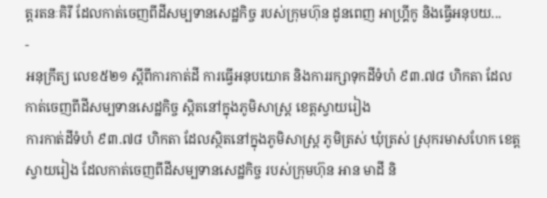ត្តរតនៈគិរី ដែលកាត់ចេញពីដីសម្បទានសេដ្ឋកិច្ច របស់ក្រុមហ៊ុន ដូនពេញ អាហ្រ្គីកូ និងធ្វើអនុបយ...
-
អនុក្រឹត្យ លេខ៥២១ ស្ដីពីការកាត់ដី ការធ្វើអនុបយោគ និងការរក្សាទុកដីទំហំ ៩៣.៧៨ ហិកតា ដែលកាត់ចេញពីដីសម្បទានសេដ្ឋកិច្ច ស្តិតនៅក្នុងភូមិសាស្រ្ត ខេត្តស្វាយរៀង
ការកាត់ដីទំហំ ៩៣.៧៨ ហិកតា ដែលស្ថិតនៅក្នុងភូមិសាស្រ្ត ភូមិត្រស់ ឃុំត្រស់ ស្រុករមាសហែក ខេត្តស្វាយរៀង ដែលកាត់ចេញពីដីសម្បទានសេដ្ឋកិច្ច របស់ក្រុមហ៊ុន អាន មាដី និ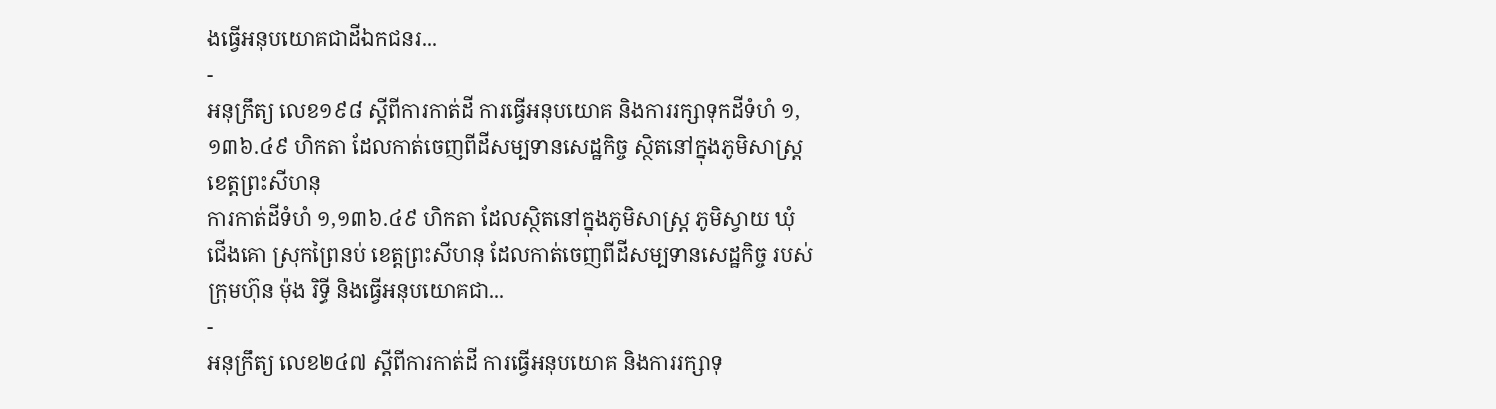ងធ្វើអនុបយោគជាដីឯកជនរ...
-
អនុក្រឹត្យ លេខ១៩៨ ស្ដីពីការកាត់ដី ការធ្វើអនុបយោគ និងការរក្សាទុកដីទំហំ ១,១៣៦.៤៩ ហិកតា ដែលកាត់ចេញពីដីសម្បទានសេដ្ឋកិច្ច ស្ថិតនៅក្នុងភូមិសាស្រ្ត ខេត្តព្រះសីហនុ
ការកាត់ដីទំហំ ១,១៣៦.៤៩ ហិកតា ដែលស្ថិតនៅក្នុងភូមិសាស្រ្ត ភូមិស្វាយ ឃុំជើងគោ ស្រុកព្រៃនប់ ខេត្តព្រះសីហនុ ដែលកាត់ចេញពីដីសម្បទានសេដ្ឋកិច្ច របស់ក្រុមហ៊ុន ម៉ុង រិទ្ធី និងធ្វើអនុបយោគជា...
-
អនុក្រឹត្យ លេខ២៤៧ ស្ដីពីការកាត់ដី ការធ្វើអនុបយោគ និងការរក្សាទុ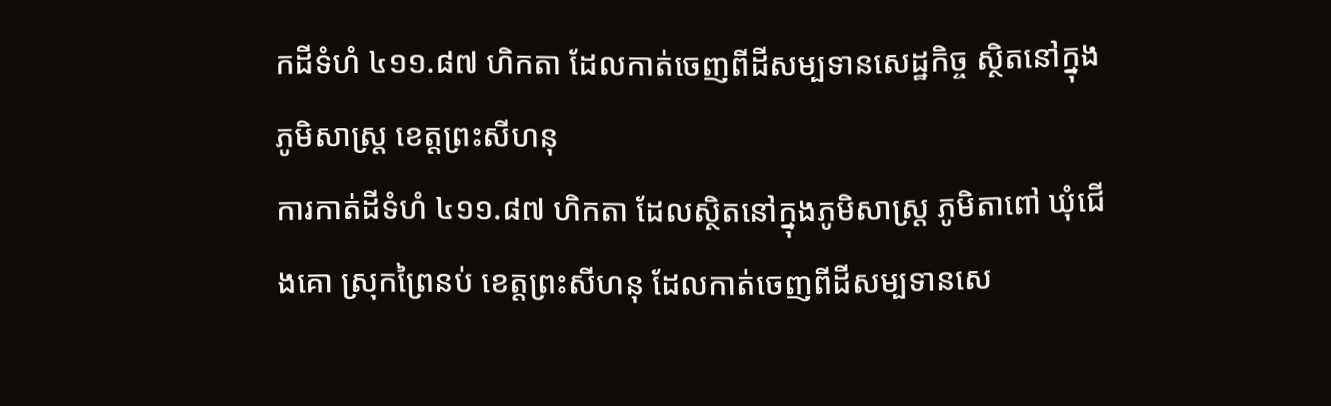កដីទំហំ ៤១១.៨៧ ហិកតា ដែលកាត់ចេញពីដីសម្បទានសេដ្ឋកិច្ច ស្ថិតនៅក្នុងភូមិសាស្រ្ត ខេត្តព្រះសីហនុ
ការកាត់ដីទំហំ ៤១១.៨៧ ហិកតា ដែលស្ថិតនៅក្នុងភូមិសាស្រ្ត ភូមិតាពៅ ឃុំជើងគោ ស្រុកព្រៃនប់ ខេត្តព្រះសីហនុ ដែលកាត់ចេញពីដីសម្បទានសេ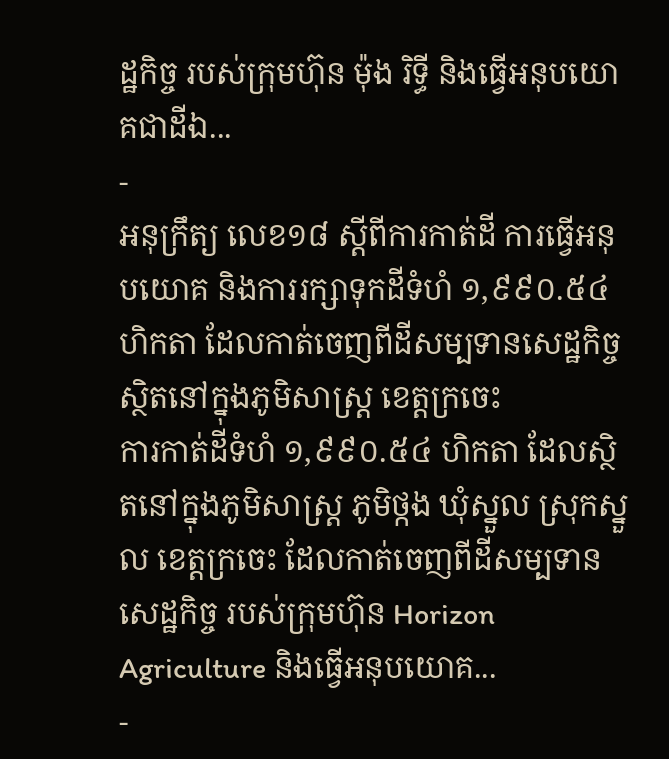ដ្ឋកិច្ច របស់ក្រុមហ៊ុន ម៉ុង រិទ្ធី និងធ្វើអនុបយោគជាដីឯ...
-
អនុក្រឹត្យ លេខ១៨ ស្ដីពីការកាត់ដី ការធ្វើអនុបយោគ និងការរក្សាទុកដីទំហំ ១,៩៩០.៥៤ ហិកតា ដែលកាត់ចេញពីដីសម្បទានសេដ្ឋកិច្ច ស្ថិតនៅក្នុងភូមិសាស្រ្ត ខេត្តក្រចេះ
ការកាត់ដីទំហំ ១,៩៩០.៥៤ ហិកតា ដែលស្ថិតនៅក្នុងភូមិសាស្រ្ត ភូមិថ្កង ឃុំស្នួល ស្រុកស្នួល ខេត្តក្រចេះ ដែលកាត់ចេញពីដីសម្បទានសេដ្ឋកិច្ច របស់ក្រុមហ៊ុន Horizon Agriculture និងធ្វើអនុបយោគ...
-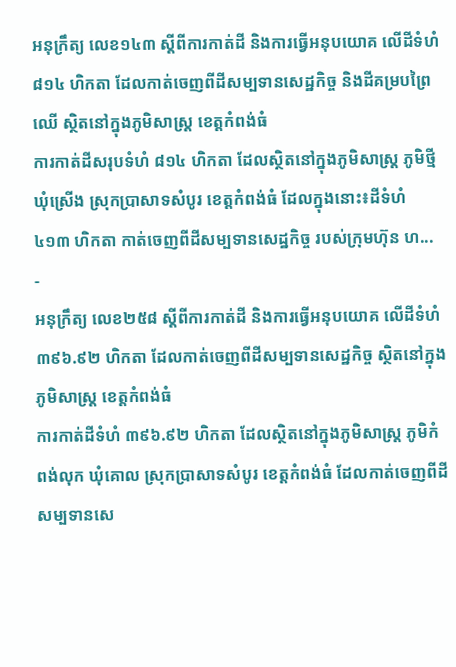អនុក្រឹត្យ លេខ១៤៣ ស្ដីពីការកាត់ដី និងការធ្វើអនុបយោគ លើដីទំហំ ៨១៤ ហិកតា ដែលកាត់ចេញពីដីសម្បទានសេដ្ឋកិច្ច និងដីគម្របព្រៃឈើ ស្ថិតនៅក្នុងភូមិសាស្រ្ត ខេត្តកំពង់ធំ
ការកាត់ដីសរុបទំហំ ៨១៤ ហិកតា ដែលស្ថិតនៅក្នុងភូមិសាស្រ្ត ភូមិថ្មី ឃុំស្រើង ស្រុកប្រាសាទសំបូរ ខេត្តកំពង់ធំ ដែលក្នុងនោះ៖ដីទំហំ ៤១៣ ហិកតា កាត់ចេញពីដីសម្បទានសេដ្ឋកិច្ច របស់ក្រុមហ៊ុន ហ...
-
អនុក្រឹត្យ លេខ២៥៨ ស្ដីពីការកាត់ដី និងការធ្វើអនុបយោគ លើដីទំហំ ៣៩៦.៩២ ហិកតា ដែលកាត់ចេញពីដីសម្បទានសេដ្ឋកិច្ច ស្ថិតនៅក្នុងភូមិសាស្រ្ត ខេត្តកំពង់ធំ
ការកាត់ដីទំហំ ៣៩៦.៩២ ហិកតា ដែលស្ថិតនៅក្នុងភូមិសាស្រ្ត ភូមិកំពង់លុក ឃុំគោល ស្រុកប្រាសាទសំបូរ ខេត្តកំពង់ធំ ដែលកាត់ចេញពីដីសម្បទានសេ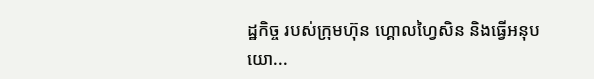ដ្ឋកិច្ច របស់ក្រុមហ៊ុន ហ្គោលហ្វៃសិន និងធ្វើអនុបយោ...